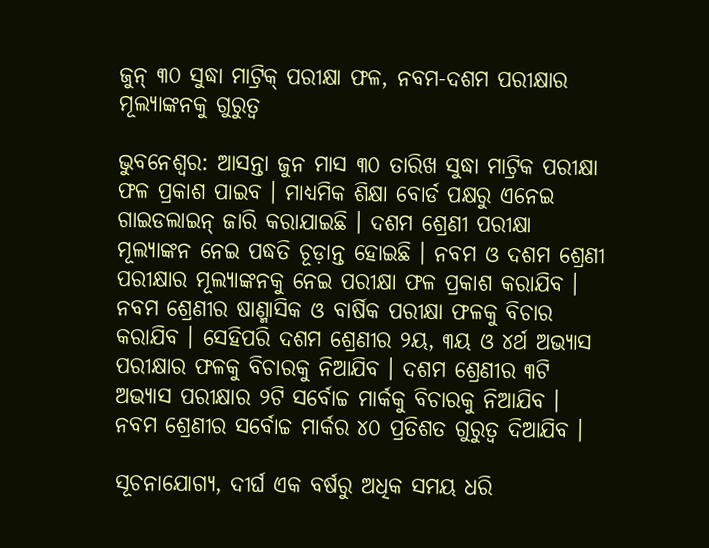ଜୁନ୍ ୩୦ ସୁଦ୍ଧା ମାଟ୍ରିକ୍ ପରୀକ୍ଷା ଫଳ, ନବମ-ଦଶମ ପରୀକ୍ଷାର ମୂଲ୍ୟାଙ୍କନକୁ ଗୁରୁତ୍ୱ

ଭୁବନେଶ୍ୱର: ଆସନ୍ତା ଜୁନ ମାସ ୩୦ ତାରିଖ ସୁଦ୍ଧା ମାଟ୍ରିକ ପରୀକ୍ଷା ଫଳ ପ୍ରକାଶ ପାଇବ । ମାଧ୍ୟମିକ ଶିକ୍ଷା ବୋର୍ଡ ପକ୍ଷରୁ ଏନେଇ ଗାଇଡଲାଇନ୍ ଜାରି କରାଯାଇଛି । ଦଶମ ଶ୍ରେଣୀ ପରୀକ୍ଷା ମୂଲ୍ୟାଙ୍କନ ନେଇ ପଦ୍ଧତି ଚୂଡ଼ାନ୍ତ ହୋଇଛି । ନବମ ଓ ଦଶମ ଶ୍ରେଣୀ ପରୀକ୍ଷାର ମୂଲ୍ୟାଙ୍କନକୁ ନେଇ ପରୀକ୍ଷା ଫଳ ପ୍ରକାଶ କରାଯିବ । ନବମ ଶ୍ରେଣୀର ଷାଣ୍ମାସିକ ଓ ବାର୍ଷିକ ପରୀକ୍ଷା ଫଳକୁ ବିଚାର କରାଯିବ । ସେହିପରି ଦଶମ ଶ୍ରେଣୀର ୨ୟ, ୩ୟ ଓ ୪ର୍ଥ ଅଭ୍ୟାସ ପରୀକ୍ଷାର ଫଳକୁ ବିଚାରକୁ ନିଆଯିବ । ଦଶମ ଶ୍ରେଣୀର ୩ଟି ଅଭ୍ୟାସ ପରୀକ୍ଷାର ୨ଟି ସର୍ବୋଚ୍ଚ ମାର୍କକୁ ବିଚାରକୁ ନିଆଯିବ । ନବମ ଶ୍ରେଣୀର ସର୍ବୋଚ୍ଚ ମାର୍କର ୪୦ ପ୍ରତିଶତ ଗୁରୁତ୍ୱ ଦିଆଯିବ ।

ସୂଚନାଯୋଗ୍ୟ, ଦୀର୍ଘ ଏକ ବର୍ଷରୁ ଅଧିକ ସମୟ ଧରି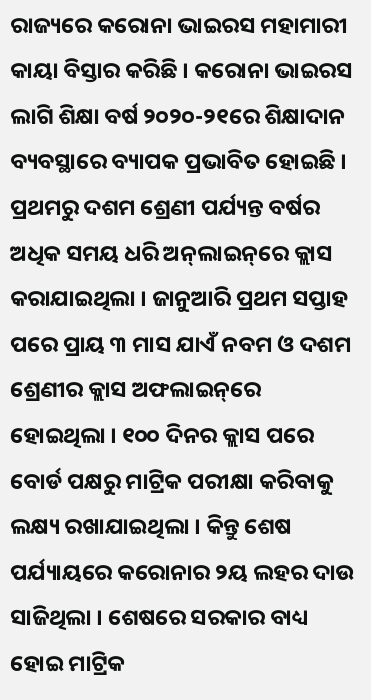ରାଜ୍ୟରେ କରୋନା ଭାଇରସ ମହାମାରୀ କାୟା ବିସ୍ତାର କରିଛି । କରୋନା ଭାଇରସ ଲାଗି ଶିକ୍ଷା ବର୍ଷ ୨୦୨୦-୨୧ରେ ଶିକ୍ଷାଦାନ ବ୍ୟବସ୍ଥାରେ ବ୍ୟାପକ ପ୍ରଭାବିତ ହୋଇଛି । ପ୍ରଥମରୁ ଦଶମ ଶ୍ରେଣୀ ପର୍ଯ୍ୟନ୍ତ ବର୍ଷର ଅଧିକ ସମୟ ଧରି ଅନ୍‌ଲାଇନ୍‌ରେ କ୍ଲାସ କରାଯାଇଥିଲା । ଜାନୁଆରି ପ୍ରଥମ ସପ୍ତାହ ପରେ ପ୍ରାୟ ୩ ମାସ ଯାଏଁ ନବମ ଓ ଦଶମ ଶ୍ରେଣୀର କ୍ଲାସ ଅଫଲାଇନ୍‌ରେ ହୋଇଥିଲା । ୧୦୦ ଦିନର କ୍ଲାସ ପରେ ବୋର୍ଡ ପକ୍ଷରୁ ମାଟ୍ରିକ ପରୀକ୍ଷା କରିବାକୁ ଲକ୍ଷ୍ୟ ରଖାଯାଇଥିଲା । କିନ୍ତୁ ଶେଷ ପର୍ଯ୍ୟାୟରେ କରୋନାର ୨ୟ ଲହର ଦାଉ ସାଜିଥିଲା । ଶେଷରେ ସରକାର ବାଧ୍ୟ ହୋଇ ମାଟ୍ରିକ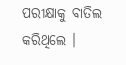ପରୀକ୍ଷାକୁ ବାତିଲ କରିଥିଲେ ।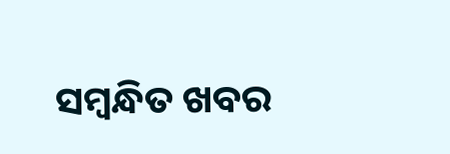ସମ୍ବନ୍ଧିତ ଖବର